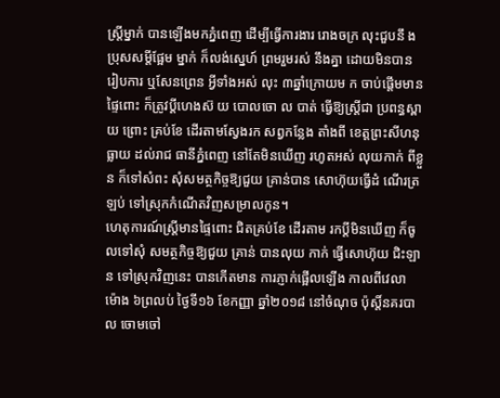ស្ត្រីម្នាក់ បានឡើងមកភ្នំពេញ ដើម្បីធ្វើការងារ រោងចក្រ លុះជួបនឹ ងប្រុសសម្តីផ្អែម ម្នាក់ ក៏លង់ស្នេហ៍ ព្រមរួមរស់ នឹងគ្នា ដោយមិនបាន រៀបការ ឬសែនព្រេន អ្វីទាំងអស់ លុះ ៣ឆ្នាំក្រោយម ក ចាប់ផ្តើមមាន ផ្ទៃពោះ ក៏ត្រូវប្តីហេងស៊ យ បោលចោ ល បាត់ ធ្វើឱ្យស្ត្រីជា ប្រពន្ធស្ពាយ ព្រោះ គ្រប់ខែ ដើរតាមស្វែងរក សព្វកន្លែង តាំងពី ខេត្តព្រះសីហនុ ធ្លាយ ដល់រាជ ធានីភ្នំពេញ នៅតែមិនឃើញ រហូតអស់ លុយកាក់ ពីខ្លួន ក៏ទៅសំពះ សុំសមត្ថកិច្ចឱ្យជួយ គ្រាន់បាន សោហ៊ុយធ្វើដំ ណើរត្រឡប់ ទៅស្រុកកំណើតវិញសម្រាលកូន។
ហេតុការណ៍ស្ត្រីមានផ្ទៃពោះ ជិតគ្រប់ខែ ដើរតាម រកប្តីមិនឃើញ ក៏ចូលទៅសុំ សមត្ថកិច្ចឱ្យជួយ គ្រាន់ បានលុយ កាក់ ធ្វើសោហ៊ុយ ជិះឡាន ទៅស្រុកវិញនេះ បានកើតមាន ការភ្ញាក់ផ្អើលឡើង កាលពីវេលា ម៉ោង ៦ព្រលប់ ថ្ងៃទី១៦ ខែកញ្ញា ឆ្នាំ២០១៨ នៅចំណុច ប៉ុស្តិ៍នគរបាល ចោមចៅ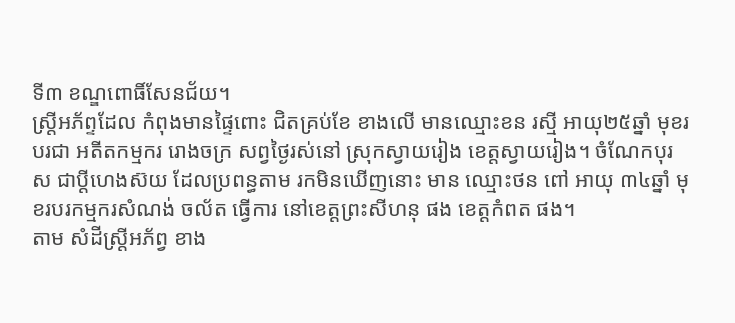ទី៣ ខណ្ឌពោធិ៍សែនជ័យ។
ស្ត្រីអភ័ព្ទដែល កំពុងមានផ្ទៃពោះ ជិតគ្រប់ខែ ខាងលើ មានឈ្មោះខន រស្មី អាយុ២៥ឆ្នាំ មុខរបរជា អតីតកម្មករ រោងចក្រ សព្វថ្ងៃរស់នៅ ស្រុកស្វាយរៀង ខេត្តស្វាយរៀង។ ចំណែកបុរស ជាប្តីហេងស៊យ ដែលប្រពន្ធតាម រកមិនឃើញនោះ មាន ឈ្មោះថន ពៅ អាយុ ៣៤ឆ្នាំ មុខរបរកម្មករសំណង់ ចល័ត ធ្វើការ នៅខេត្តព្រះសីហនុ ផង ខេត្តកំពត ផង។
តាម សំដីស្ត្រីអភ័ព្វ ខាង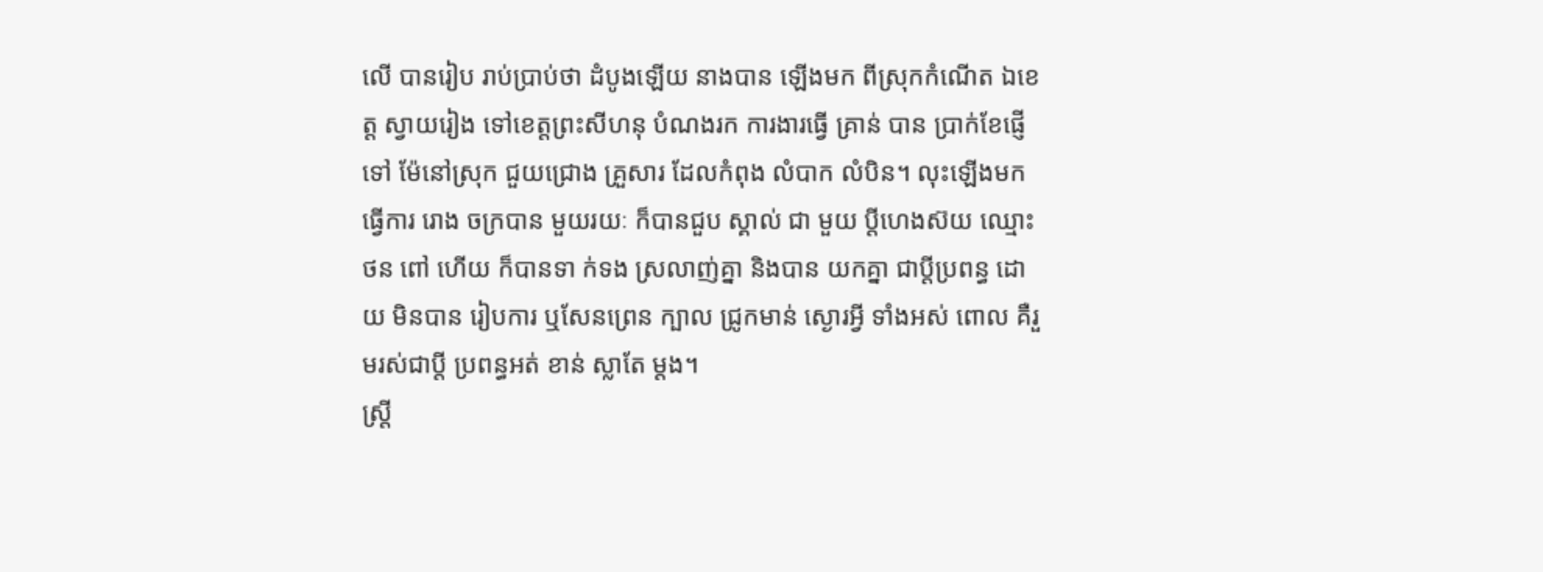លើ បានរៀប រាប់ប្រាប់ថា ដំបូងឡើយ នាងបាន ឡើងមក ពីស្រុកកំណើត ឯខេត្ត ស្វាយរៀង ទៅខេត្តព្រះសីហនុ បំណងរក ការងារធ្វើ គ្រាន់ បាន ប្រាក់ខែផ្ញើទៅ ម៉ែនៅស្រុក ជួយជ្រោង គ្រួសារ ដែលកំពុង លំបាក លំបិន។ លុះឡើងមកធ្វើការ រោង ចក្របាន មួយរយៈ ក៏បានជួប ស្គាល់ ជា មួយ ប្តីហេងស៊យ ឈ្មោះ ថន ពៅ ហើយ ក៏បានទា ក់ទង ស្រលាញ់គ្នា និងបាន យកគ្នា ជាប្តីប្រពន្ធ ដោយ មិនបាន រៀបការ ឬសែនព្រេន ក្បាល ជ្រូកមាន់ ស្ងោរអ្វី ទាំងអស់ ពោល គឺរួមរស់ជាប្តី ប្រពន្ធអត់ ខាន់ ស្លាតែ ម្តង។
ស្ត្រី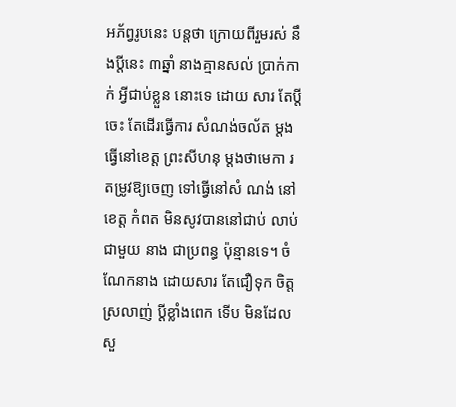អភ័ព្វរូបនេះ បន្តថា ក្រោយពីរួមរស់ នឹងប្តីនេះ ៣ឆ្នាំ នាងគ្មានសល់ ប្រាក់កាក់ អ្វីជាប់ខ្លួន នោះទេ ដោយ សារ តែប្តីចេះ តែដើរធ្វើការ សំណង់ចល័ត ម្តង ធ្វើនៅខេត្ត ព្រះសីហនុ ម្តងថាមេកា រតម្រូវឱ្យចេញ ទៅធ្វើនៅសំ ណង់ នៅខេត្ត កំពត មិនសូវបាននៅជាប់ លាប់ ជាមួយ នាង ជាប្រពន្ធ ប៉ុន្មានទេ។ ចំណែកនាង ដោយសារ តែជឿទុក ចិត្តស្រលាញ់ ប្តីខ្លាំងពេក ទើប មិនដែលសួ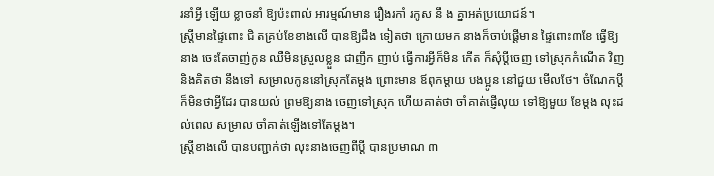រនាំអ្វី ឡើយ ខ្លាចនាំ ឱ្យប៉ះពាល់ អារម្មណ៍មាន រឿងរកាំ រកូស នឹ ង គ្នាអត់ប្រយោជន៍។
ស្ត្រីមានផ្ទៃពោះ ជិ តគ្រប់ខែខាងលើ បានឱ្យដឹង ទៀតថា ក្រោយមក នាងក៏ចាប់ផ្តើមាន ផ្ទៃពោះ៣ខែ ធ្វើឱ្យនាង ចេះតែចាញ់កូន ឈឺមិនស្រួលខ្លួន ជាញឹក ញាប់ ធ្វើការអ្វីក៏មិន កើត ក៏សុំប្តីចេញ ទៅស្រុកកំណើត វិញ និងគិតថា នឹងទៅ សម្រាលកូននៅស្រុកតែម្តង ព្រោះមាន ឪពុកម្តាយ បងប្អូន នៅជួយ មើលថែ។ ចំណែកប្តី ក៏មិនថាអ្វីដែរ បានយល់ ព្រមឱ្យនាង ចេញទៅស្រុក ហើយគាត់ថា ចាំគាត់ផ្ញើលុយ ទៅឱ្យមួយ ខែម្តង លុះដល់ពេល សម្រាល ចាំគាត់ឡើងទៅតែម្តង។
ស្ត្រីខាងលើ បានបញ្ជាក់ថា លុះនាងចេញពីប្តី បានប្រមាណ ៣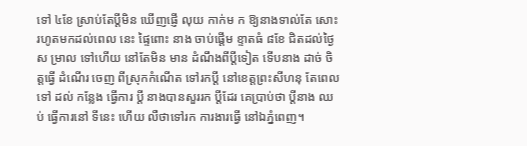ទៅ ៤ខែ ស្រាប់តែប្តីមិន ឃើញផ្ញើ លុយ កាក់ម ក ឱ្យនាងទាល់តែ សោះ រហូតមកដល់ពេល នេះ ផ្ទៃពោះ នាង ចាប់ផ្តើម ខ្ទាតធំ ៨ខែ ជិតដល់ថ្ងៃស ម្រាល ទៅហើយ នៅតែមិន មាន ដំណឹងពីប្តីទៀត ទើបនាង ដាច់ ចិត្តធ្វើ ដំណើរ ចេញ ពីស្រុកកំណើត ទៅរកប្តី នៅខេត្តព្រះសីហនុ តែពេល ទៅ ដល់ កន្លែង ធ្វើការ ប្តី នាងបានសួររក ប្តីដែរ គេប្រាប់ថា ប្តីនាង ឈប់ ធ្វើការនៅ ទីនេះ ហើយ លឺថាទៅរក ការងារធ្វើ នៅឯភ្នំពេញ។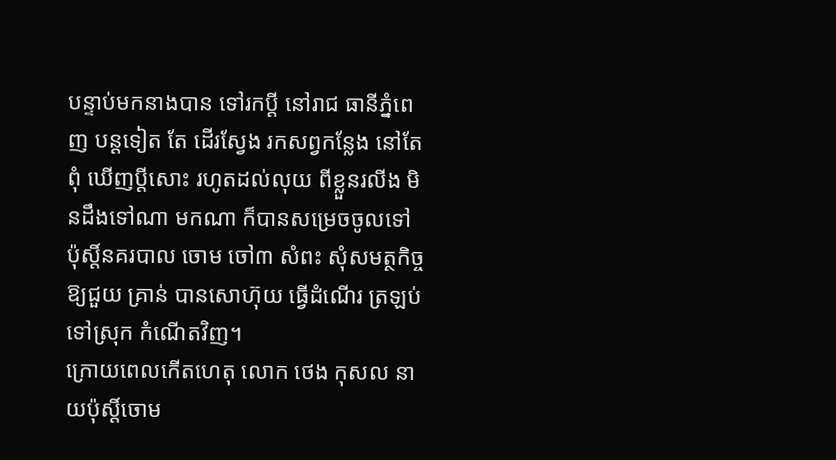បន្ទាប់មកនាងបាន ទៅរកប្តី នៅរាជ ធានីភ្នំពេញ បន្តទៀត តែ ដើរស្វែង រកសព្វកន្លែង នៅតែពុំ ឃើញប្តីសោះ រហូតដល់លុយ ពីខ្លួនរលីង មិនដឹងទៅណា មកណា ក៏បានសម្រេចចូលទៅ ប៉ុស្តិ៍នគរបាល ចោម ចៅ៣ សំពះ សុំសមត្ថកិច្ច ឱ្យជួយ គ្រាន់ បានសោហ៊ុយ ធ្វើដំណើរ ត្រឡប់ ទៅស្រុក កំណើតវិញ។
ក្រោយពេលកើតហេតុ លោក ថេង កុសល នាយប៉ុស្តិ៍ចោម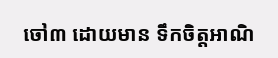ចៅ៣ ដោយមាន ទឹកចិត្តអាណិ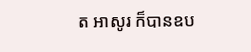ត អាសូរ ក៏បានឧប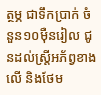ត្ថម្ភ ជាទឹកប្រាក់ ចំនួន១០ម៉ឺនរៀល ជូនដល់ស្ត្រីអភ័ព្វខាងលើ និងថែម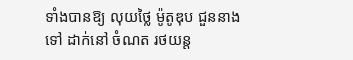ទាំងបានឱ្យ លុយថ្លៃ ម៉ូតូឌុប ជួននាងទៅ ដាក់នៅ ចំណត រថយន្ត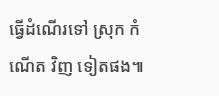ធ្វើដំណើរទៅ ស្រុក កំណើត វិញ ទៀតផង៕